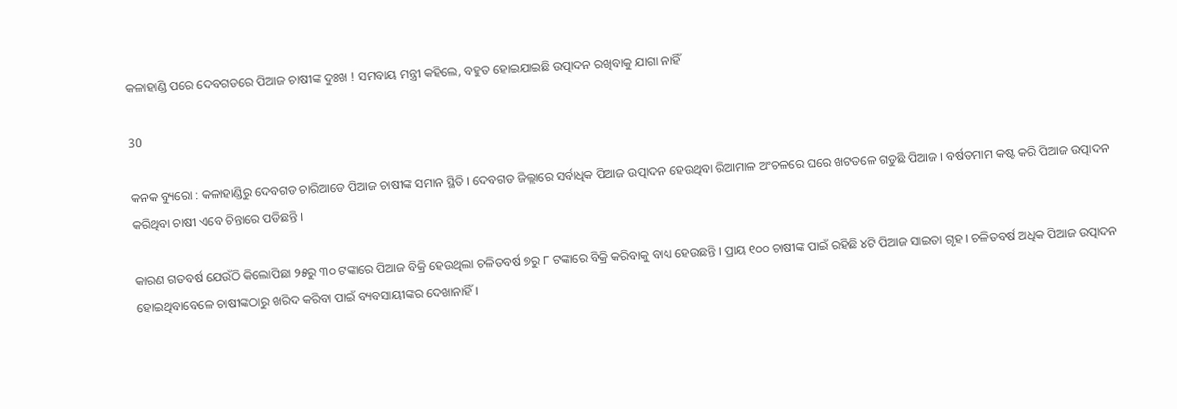କଳାହାଣ୍ଡି ପରେ ଦେବଗଡରେ ପିଆଜ ଚାଷୀଙ୍କ ଦୁଃଖ ! ସମବାୟ ମନ୍ତ୍ରୀ କହିଲେ, ବହୁତ ହୋଇଯାଇଛି ଉତ୍ପାଦନ ରଖିବାକୁ ଯାଗା ନାହିଁ

30

କନକ ବ୍ୟୁରୋ : କଳାହାଣ୍ଡିରୁ ଦେବଗଡ ଚାରିଆଡେ ପିଆଜ ଚାଷୀଙ୍କ ସମାନ ସ୍ଥିତି । ଦେବଗଡ ଜିଲ୍ଲାରେ ସର୍ବାଧିକ ପିଆଜ ଉତ୍ପାଦନ ହେଉଥିବା ରିଆମାଳ ଅଂଚଳରେ ଘରେ ଖଟତଳେ ଗଡୁଛି ପିଆଜ । ବର୍ଷତମାମ କଷ୍ଟ କରି ପିଆଜ ଉତ୍ପାଦନ କରିଥିବା ଚାଷୀ ଏବେ ଚିନ୍ତାରେ ପଡିଛନ୍ତି ।

କାରଣ ଗତବର୍ଷ ଯେଉଁଠି କିଲୋପିଛା ୨୫ରୁ ୩୦ ଟଙ୍କାରେ ପିଆଜ ବିକ୍ରି ହେଉଥିଲା ଚଳିତବର୍ଷ ୭ରୁ ୮ ଟଙ୍କାରେ ବିକ୍ରି କରିବାକୁ ବାଧ୍ୟ ହେଉଛନ୍ତି । ପ୍ରାୟ ୧୦୦ ଚାଷୀଙ୍କ ପାଇଁ ରହିଛି ୪ଟି ପିଆଜ ସାଇତା ଗୃହ । ଚଳିତବର୍ଷ ଅଧିକ ପିଆଜ ଉତ୍ପାଦନ ହୋଇଥିବାବେଳେ ଚାଷୀଙ୍କଠାରୁ ଖରିଦ କରିବା ପାଇଁ ବ୍ୟବସାୟୀଙ୍କର ଦେଖାନାହିଁ ।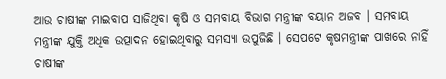ଆଉ ଚାଷୀଙ୍କ ମାଇବାପ ସାଜିଥିବା କୃଷି ଓ ସମବାୟ ବିଭାଗ ମନ୍ତ୍ରୀଙ୍କ ବୟାନ ଅଜବ । ସମବାୟ ମନ୍ତ୍ରୀଙ୍କ ଯୁକ୍ତି ଅଧିକ ଉତ୍ପାଦନ ହୋଇଥିବାରୁ ସମସ୍ୟା ଉପୁଜିଛି । ସେପଟେ କୃଷମନ୍ତ୍ରୀଙ୍କ ପାଖରେ ନାହିଁ ଚାଷୀଙ୍କ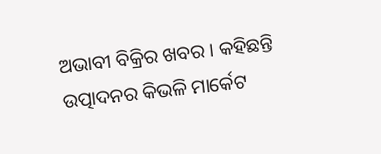ଅଭାବୀ ବିକ୍ରିର ଖବର । କହିଛନ୍ତି ଉତ୍ପାଦନର କିଭଳି ମାର୍କେଟ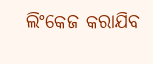ଲିଂକେଜ କରାଯିବ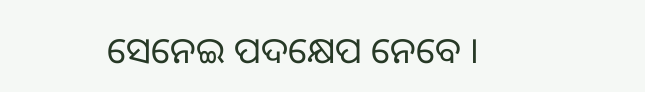ସେନେଇ ପଦକ୍ଷେପ ନେବେ ।